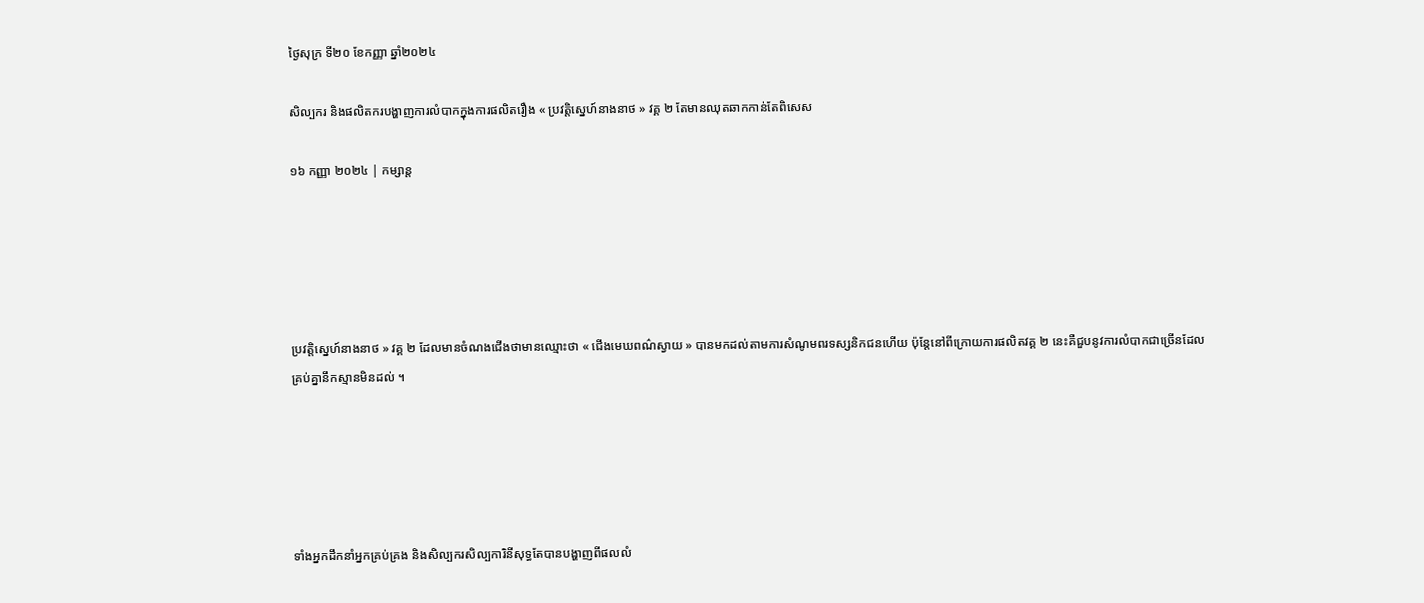ថ្ងៃសុក្រ ទី២០ ខែកញ្ញា ឆ្នាំ២០២៤

សិល្បករ និងផលិតករបង្ហាញការលំបាកក្នុងការផលិតរឿង « ប្រវត្តិស្នេហ៍នាងនាថ » វគ្គ ២ តែមានឈុតឆាកកាន់តែពិសេស

១៦ កញ្ញា ២០២៤ | កម្សាន្ដ





ប្រវត្តិស្នេហ៍នាងនាថ » វគ្គ ២ ដែលមានចំណងជើងថាមានឈ្មោះថា « ជើងមេឃពណ៌ស្វាយ » បានមកដល់តាមការសំណូមពរទស្សនិកជនហើយ ប៉ុន្តែនៅពីក្រោយការផលិតវគ្គ ២ នេះគឺជួបនូវការលំបាកជាច្រើនដែលគ្រប់គ្នានឹកស្មានមិនដល់ ។





ទាំងអ្នកដឹកនាំអ្នកគ្រប់គ្រង និងសិល្បករសិល្បការិនីសុទ្ធតែបានបង្ហាញពីផលលំ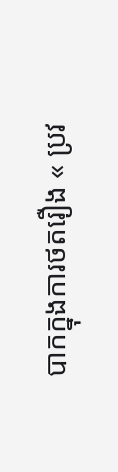បាកក្នុងការថតរឿង « ប្រវ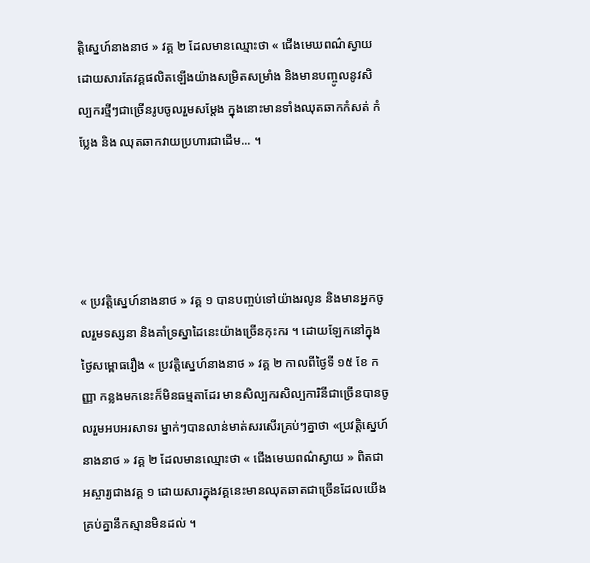ត្តិស្នេហ៍នាងនាថ » វគ្គ ២ ដែលមានឈ្មោះថា « ជើងមេឃពណ៌ស្វាយ ដោយសារតែវគ្គផលិតឡើងយ៉ាងសម្រិតសម្រាំង និងមានបញ្ចូលនូវសិល្បករថ្មីៗជាច្រើនរូបចូលរួមសម្តែង ក្នុងនោះមានទាំងឈុតឆាកកំសត់ កំប្លែង និង ឈុតឆាកវាយប្រហារជាដើម... ។




« ប្រវត្តិស្នេហ៍នាងនាថ » វគ្គ ១ បានបញ្ចប់ទៅយ៉ាងរលូន និងមានអ្នកចូលរួមទស្សនា និងគាំទ្រស្នាដៃនេះយ៉ាងច្រើនកុះករ ។ ដោយឡែកនៅក្នុងថ្ងៃសម្ពោធរឿង « ប្រវត្តិស្នេហ៍នាងនាថ » វគ្គ ២ កាលពីថ្ងៃទី ១៥ ខែ កញ្ញា កន្លងមកនេះក៏មិនធម្មតាដែរ មានសិល្បករសិល្បការិនីជាច្រើនបានចូលរួមអបអរសាទរ ម្នាក់ៗបានលាន់មាត់សរសើរគ្រប់ៗគ្នាថា «ប្រវត្តិស្នេហ៍នាងនាថ » វគ្គ ២ ដែលមានឈ្មោះថា « ជើងមេឃពណ៌ស្វាយ » ពិតជាអស្ចារ្យជាងវគ្គ ១ ដោយសារក្នុងវគ្គនេះមានឈុតឆាតជាច្រើនដែលយើងគ្រប់គ្នានឹកស្មានមិនដល់ ។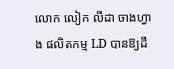លោក លៀក លីដា ចាងហ្វាង ផលិតកម្ម LD បានឱ្យដឹ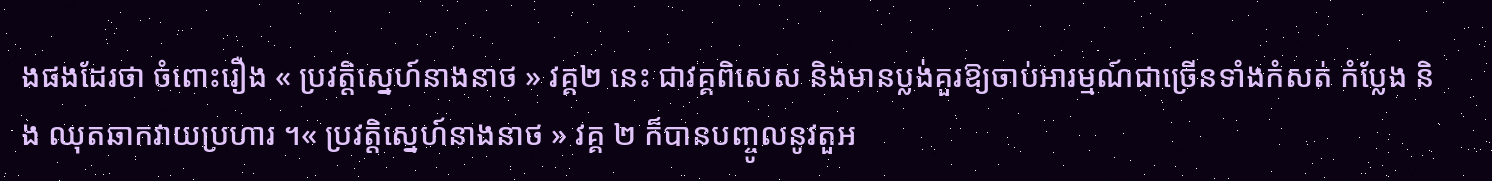ងផងដែរថា ចំពោះរឿង « ប្រវត្តិស្នេហ៍នាងនាថ » វគ្គ២ នេះ ជាវគ្គពិសេស និងមានប្លង់គួរឱ្យចាប់អារម្មណ៍ជាច្រើនទាំងកំសត់ កំប្លែង និង ឈុតឆាកវាយប្រហារ ។« ប្រវត្តិស្នេហ៍នាងនាថ » វគ្គ ២ ក៏បានបញ្ចូលនូវតួអ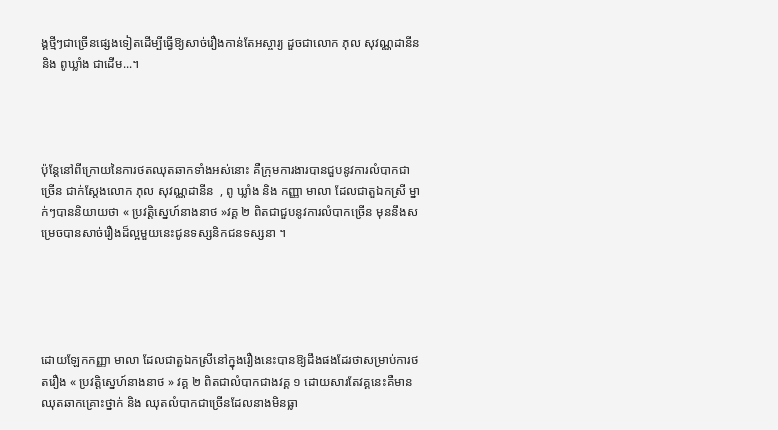ង្គថ្មីៗជាច្រើនផ្សេងទៀតដើម្បីធ្វើឱ្យសាច់រឿងកាន់តែអស្ចារ្យ ដួចជាលោក ភុល សុវណ្ណដានីន និង ពូឃ្លាំង ជាដើម...។




ប៉ុន្តែនៅពីក្រោយនៃការថតឈុតឆាកទាំងអស់នោះ គឺក្រុមការងារបានជួបនូវការលំបាកជាច្រើន ជាក់ស្តែងលោក ភុល សុវណ្ណដានីន  , ពូ ឃ្លាំង និង កញ្ញា មាលា ដែលជាតួឯកស្រី ម្នាក់ៗបាននិយាយថា « ប្រវត្តិស្នេហ៍នាងនាថ »វគ្គ ២ ពិតជាជួបនូវការលំបាកច្រើន មុននឹងសម្រេចបានសាច់រឿងដ៏ល្អមួយនេះជូនទស្សនិកជនទស្សនា ។





ដោយឡែកកញ្ញា មាលា ដែលជាតួឯកស្រីនៅក្នុងរឿងនេះបានឱ្យដឹងផងដែរថាសម្រាប់ការថតរឿង « ប្រវត្តិស្នេហ៍នាងនាថ » វគ្គ ២ ពិតជាលំបាកជាងវគ្គ ១ ដោយសារតែវគ្គនេះគឺមានឈុតឆាកគ្រោះថ្នាក់ និង ឈុតលំបាកជាច្រើនដែលនាងមិនធ្លា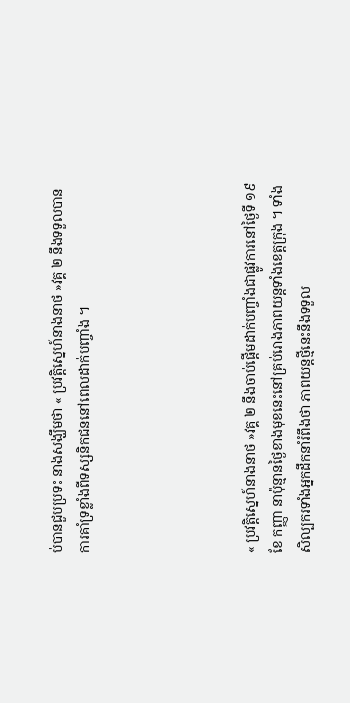ប់បានជួបប្រទះ នាងសង្ឃឹមថា « ប្រវត្តិស្នេហ៍នាងនាថ »វគ្គ ២ នឹងទទួលបានការគាំទ្រខ្លាំងពីទស្សនិកជននៅពេលដាក់បញ្ចាំង ។





« ប្រវត្តិស្នេហ៍នាងនាថ »វគ្គ ២ នឹងចាប់ផ្តើមដាក់បញ្ចាំងជាផ្លូវការនៅថ្ងៃទី ១៩ ខែ កញ្ញា នាប៉ុន្មានថ្ងៃខាងមុខនេះនៅគ្រប់រោងភាពយន្តទាំងខេត្តក្រុង ។ ទាំងសិល្បករទាំងអ្នកដឹកនាំរំពឹងថា ភាពយន្តថ្មីនេះនឹងទទួល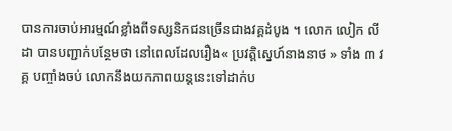បានការចាប់អារម្មណ៍ខ្លាំងពីទស្សនិកជនច្រើនជាងវគ្គដំបូង ។ លោក លៀក លីដា បានបញ្ជាក់បន្ថែមថា នៅពេលដែលរឿង« ប្រវត្តិស្នេហ៍នាងនាថ » ទាំង ៣ វគ្គ បញ្ចាំងចប់ លោកនឹងយកភាពយន្តនេះទៅដាក់ប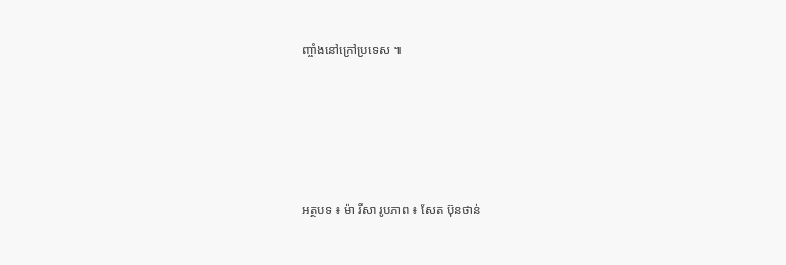ញ្ចាំងនៅក្រៅប្រទេស ៕





អត្ថបទ ៖ ម៉ា រីសា រូបភាព ៖ សែត ប៊ុនថាន់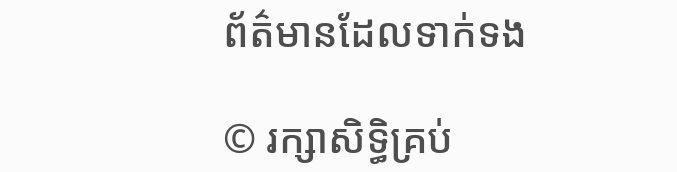ព័ត៌មានដែលទាក់ទង

© រក្សាសិទ្ធិគ្រប់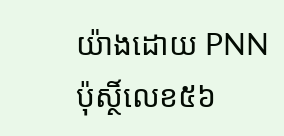យ៉ាងដោយ PNN ប៉ុស្ថិ៍លេខ៥៦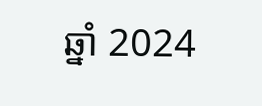ឆ្នាំ 2024